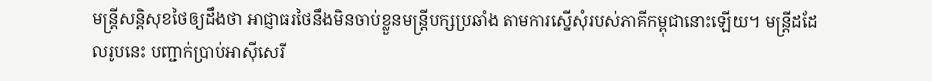មន្រ្តីសន្តិសុខថៃឲ្យដឹងថា អាជ្ញាធរថៃនឹងមិនចាប់ខ្លួនមន្រ្តីបក្សប្រឆាំង តាមការស្នើសុំរបស់ភាគីកម្ពុជានោះឡើយ។ មន្រ្តីដដែលរូបនេះ បញ្ជាក់ប្រាប់អាស៊ីសេរី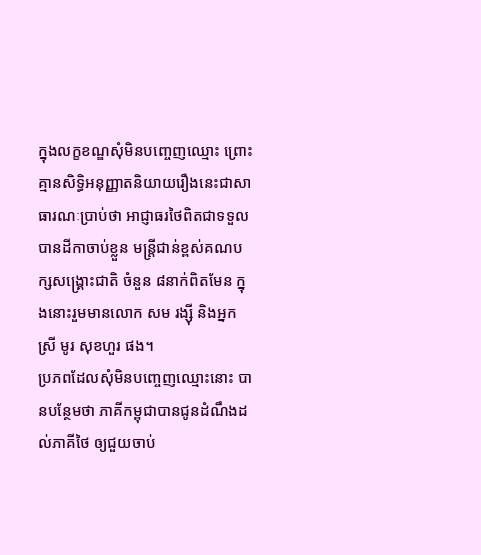ក្នុងលក្ខខណ្ឌសុំមិនបញ្ចេញឈ្មោះ ព្រោះគ្មានសិទ្ធិអនុញ្ញាតនិយាយរឿងនេះជាសាធារណៈប្រាប់ថា អាជ្ញាធរថៃពិតជាទទួលបានដីកាចាប់ខ្លួន មន្រ្តីជាន់ខ្ពស់គណបក្សសង្គ្រោះជាតិ ចំនួន ៨នាក់ពិតមែន ក្នុងនោះរួមមានលោក សម រង្ស៊ី និងអ្នកស្រី មូរ សុខហួរ ផង។
ប្រភពដែលសុំមិនបញ្ចេញឈ្មោះនោះ បានបន្ថែមថា ភាគីកម្ពុជាបានជូនដំណឹងដល់ភាគីថៃ ឲ្យជួយចាប់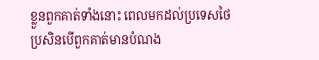ខ្លួនពួកគាត់ទាំងនោះ ពេលមកដល់ប្រទេសថៃ ប្រសិនបើពួកគាត់មានបំណង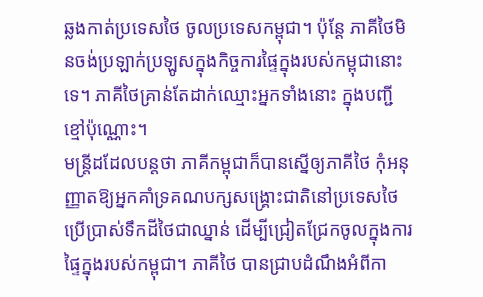ឆ្លងកាត់ប្រទេសថៃ ចូលប្រទេសកម្ពុជា។ ប៉ុន្តែ ភាគីថៃមិនចង់ប្រឡាក់ប្រឡូសក្នុងកិច្ចការផ្ទៃក្នុងរបស់កម្ពុជានោះទេ។ ភាគីថៃគ្រាន់តែដាក់ឈ្មោះអ្នកទាំងនោះ ក្នុងបញ្ជីខ្មៅប៉ុណ្ណោះ។
មន្រ្តីដដែលបន្តថា ភាគីកម្ពុជាក៏បានស្នើឲ្យភាគីថៃ កុំអនុញ្ញាតឱ្យអ្នកគាំទ្រគណបក្សសង្គ្រោះជាតិនៅប្រទេសថៃ ប្រើប្រាស់ទឹកដីថៃជាឈ្នាន់ ដើម្បីជ្រៀតជ្រែកចូលក្នុងការផ្ទៃក្នុងរបស់កម្ពុជា។ ភាគីថៃ បានជ្រាបដំណឹងអំពីកា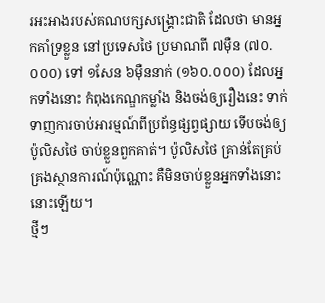រអះអាងរបស់គណបក្សសង្គ្រោះជាតិ ដែលថា មានអ្នកគាំទ្រខ្លួន នៅប្រទេសថៃ ប្រមាណពី ៧ម៉ឺន (៧០.០០០) ទៅ ១សែន ៦ម៉ឺននាក់ (១៦០.០០០) ដែលអ្នកទាំងនោះ កំពុងកេណ្ឌកម្លាំង និងចង់ឲ្យរឿងនេះ ទាក់ទាញការចាប់អារម្មណ៍ពីប្រព័ន្ធផ្សព្វផ្សាយ ទើបចង់ឲ្យប៉ូលិសថៃ ចាប់ខ្លួនពួកគាត់។ ប៉ូលិសថៃ គ្រាន់តែគ្រប់គ្រងស្ថានការណ៍ប៉ុណ្ណោះ គឺមិនចាប់ខ្លួនអ្នកទាំងនោះ នោះឡើយ។
ថ្មីៗ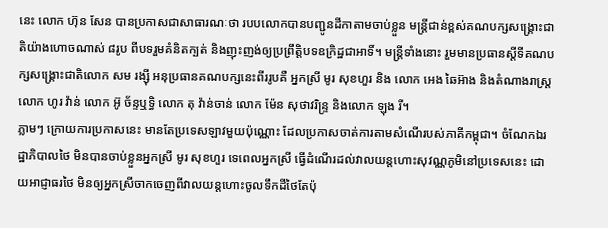នេះ លោក ហ៊ុន សែន បានប្រកាសជាសាធារណៈថា របបលោកបានបញ្ជូនដីកាតាមចាប់ខ្លួន មន្រ្តីជាន់ខ្ពស់គណបក្សសង្គ្រោះជាតិយ៉ាងហោចណាស់ ៨រូប ពីបទរួមគំនិតក្បត់ និងញុះញង់ឲ្យប្រព្រឹត្តិបទឧក្រិដ្ឋជាអាទិ៍។ មន្រ្តីទាំងនោះ រួមមានប្រធានស្ដីទីគណបក្សសង្គ្រោះជាតិលោក សម រង្ស៊ី អនុប្រធានគណបក្សនេះពីររូបគឺ អ្នកស្រី មូរ សុខហួរ និង លោក អេង ឆៃអ៊ាង និងតំណាងរាស្រ្ត លោក ហូរ វ៉ាន់ លោក អ៊ូ ច័ន្ទឬទិ្ធ លោក តុ វ៉ាន់ចាន់ លោក ម៉ែន សុថាវរិន្ទ្រ និងលោក ឡុង រី។
ភ្លាមៗ ក្រោយការប្រកាសនេះ មានតែប្រទេសឡាវមួយប៉ុណ្ណោះ ដែលប្រកាសចាត់ការតាមសំណើរបស់ភាគីកម្ពុជា។ ចំណែកឯរដ្ឋាភិបាលថៃ មិនបានចាប់ខ្លួនអ្នកស្រី មូរ សុខហួរ ទេពេលអ្នកស្រី ធ្វើដំណើរដល់វាលយន្តហោះសុវណ្ណភូមិនៅប្រទេសនេះ ដោយអាជ្ញាធរថៃ មិនឲ្យអ្នកស្រីចាកចេញពីវាលយន្តហោះចូលទឹកដីថៃតែប៉ុ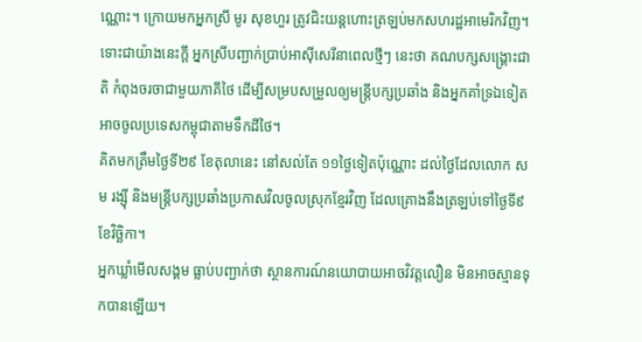ណ្ណោះ។ ក្រោយមកអ្នកស្រី មូរ សុខហួរ ត្រូវជិះយន្តហោះត្រឡប់មកសហរដ្ឋអាមេរិកវិញ។
ទោះជាយ៉ាងនេះក្តី អ្នកស្រីបញ្ជាក់ប្រាប់អាស៊ីសេរីនាពេលថ្មីៗ នេះថា គណបក្សសង្គ្រោះជាតិ កំពុងចរចាជាមួយភាគីថៃ ដើម្បីសម្របសម្រួលឲ្យមន្រ្តីបក្សប្រឆាំង និងអ្នកគាំទ្រឯទៀត អាចចូលប្រទេសកម្ពុជាតាមទឹកដីថៃ។
គិតមកត្រឹមថ្ងៃទី២៩ ខែតុលានេះ នៅសល់តែ ១១ថ្ងៃទៀតប៉ុណ្ណោះ ដល់ថ្ងៃដែលលោក សម រង្ស៊ី និងមន្រ្តីបក្សប្រឆាំងប្រកាសវិលចូលស្រុកខ្មែរវិញ ដែលគ្រោងនឹងត្រឡប់ទៅថ្ងៃទី៩ ខែវិច្ឆិកា។
អ្នកឃ្លាំមើលសង្គម ធ្លាប់បញ្ជាក់ថា ស្ថានការណ៍នយោបាយអាចវិវត្តលឿន មិនអាចស្មានទុកបានឡើយ។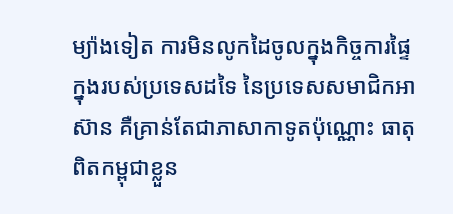ម្យ៉ាងទៀត ការមិនលូកដៃចូលក្នុងកិច្ចការផ្ទៃក្នុងរបស់ប្រទេសដទៃ នៃប្រទេសសមាជិកអាស៊ាន គឺគ្រាន់តែជាភាសាកាទូតប៉ុណ្ណោះ ធាតុពិតកម្ពុជាខ្លួន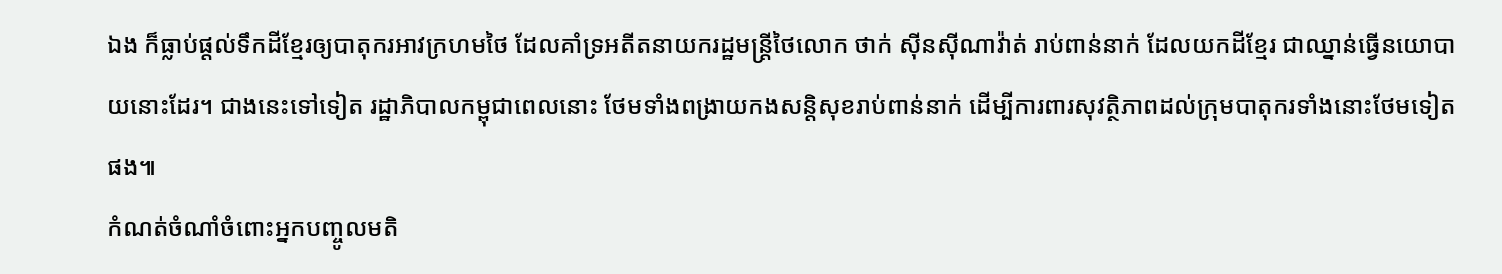ឯង ក៏ធ្លាប់ផ្តល់ទឹកដីខ្មែរឲ្យបាតុករអាវក្រហមថៃ ដែលគាំទ្រអតីតនាយករដ្ឋមន្រ្តីថៃលោក ថាក់ ស៊ីនស៊ីណាវ៉ាត់ រាប់ពាន់នាក់ ដែលយកដីខ្មែរ ជាឈ្នាន់ធ្វើនយោបាយនោះដែរ។ ជាងនេះទៅទៀត រដ្ឋាភិបាលកម្ពុជាពេលនោះ ថែមទាំងពង្រាយកងសន្តិសុខរាប់ពាន់នាក់ ដើម្បីការពារសុវត្ថិភាពដល់ក្រុមបាតុករទាំងនោះថែមទៀតផង៕
កំណត់ចំណាំចំពោះអ្នកបញ្ចូលមតិ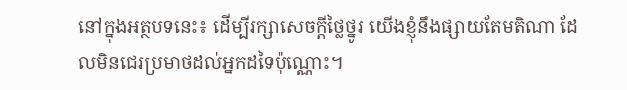នៅក្នុងអត្ថបទនេះ៖ ដើម្បីរក្សាសេចក្ដីថ្លៃថ្នូរ យើងខ្ញុំនឹងផ្សាយតែមតិណា ដែលមិនជេរប្រមាថដល់អ្នកដទៃប៉ុណ្ណោះ។